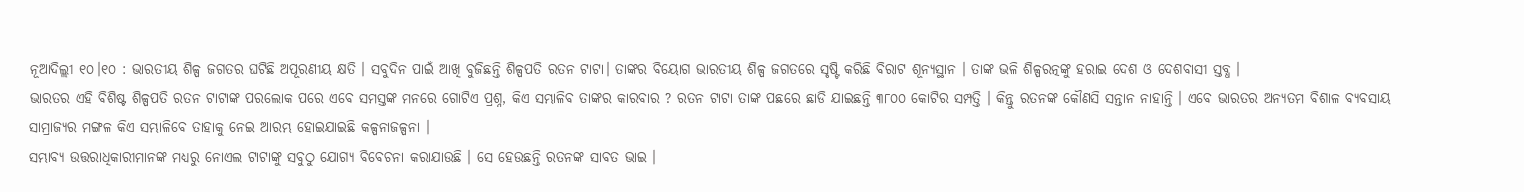ନୂଆଦିଲ୍ଲୀ ୧୦।୧୦ : ଭାରତୀୟ ଶିଳ୍ପ ଜଗତର ଘଟିଛି ଅପୂରଣୀୟ କ୍ଷତି । ସବୁଦିନ ପାଇଁ ଆଖି ବୁଜିଛନ୍ତି ଶିଳ୍ପପତି ରତନ ଟାଟା। ତାଙ୍କର ବିୟୋଗ ଭାରତୀୟ ଶିଳ୍ପ ଜଗତରେ ସୃଷ୍ଟି କରିଛି ବିରାଟ ଶୂନ୍ୟସ୍ଥାନ । ତାଙ୍କ ଭଳି ଶିଳ୍ପରତ୍ନଙ୍କୁ ହରାଇ ଦେଶ ଓ ଦେଶବାସୀ ସ୍ତବ୍ଧ ।
ଭାରତର ଏହି ବିଶିଷ୍ଟ ଶିଳ୍ପପତି ରତନ ଟାଟାଙ୍କ ପରଲୋକ ପରେ ଏବେ ସମସ୍ତଙ୍କ ମନରେ ଗୋଟିଏ ପ୍ରଶ୍ନ, କିଏ ସମ୍ଭାଳିବ ତାଙ୍କର କାରବାର ? ରତନ ଟାଟା ତାଙ୍କ ପଛରେ ଛାଡି ଯାଇଛନ୍ତି ୩୮୦୦ କୋଟିର ସମ୍ପତ୍ତି । କିନ୍ତୁ ରତନଙ୍କ କୌଣସି ସନ୍ତାନ ନାହାନ୍ତି । ଏବେ ଭାରତର ଅନ୍ୟତମ ବିଶାଳ ବ୍ୟବସାୟ ସାମ୍ରାଜ୍ୟର ମଙ୍ଗଳ କିଏ ସମ୍ଭାଳିବେ ତାହାକୁ ନେଇ ଆରମ୍ଭ ହୋଇଯାଇଛି କଳ୍ପନାଜଳ୍ପନା ।
ସମ୍ଭାବ୍ୟ ଉତ୍ତରାଧିକାରୀମାନଙ୍କ ମଧ୍ୟରୁ ନୋଏଲ ଟାଟାଙ୍କୁ ସବୁଠୁ ଯୋଗ୍ୟ ବିବେଚନା କରାଯାଉଛି । ସେ ହେଉଛନ୍ତି ରତନଙ୍କ ସାବତ ଭାଇ ।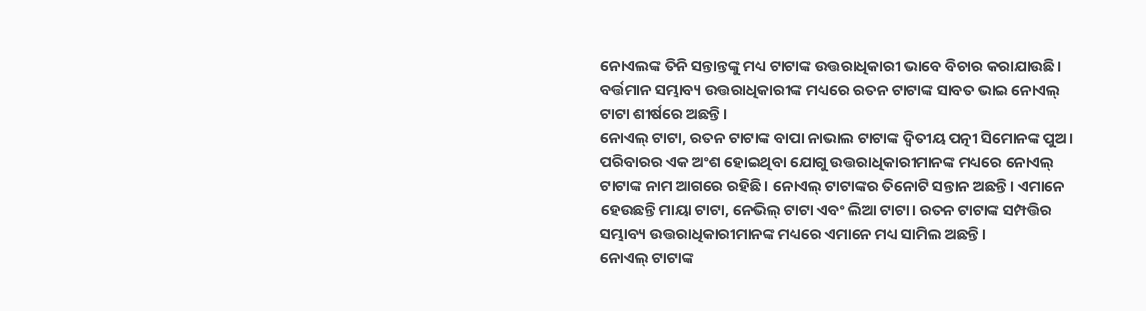ନୋଏଲଙ୍କ ତିନି ସନ୍ତାନ୍ତଙ୍କୁ ମଧ୍ୟ ଟାଟାଙ୍କ ଉତ୍ତରାଧିକାରୀ ଭାବେ ବିଚାର କରାଯାଉଛି। ବର୍ତ୍ତମାନ ସମ୍ଭାବ୍ୟ ଉତ୍ତରାଧିକାରୀଙ୍କ ମଧ୍ୟରେ ରତନ ଟାଟାଙ୍କ ସାବତ ଭାଇ ନୋଏଲ୍ ଟାଟା ଶୀର୍ଷରେ ଅଛନ୍ତି ।
ନୋଏଲ୍ ଟାଟା, ରତନ ଟାଟାଙ୍କ ବାପା ନାଭାଲ ଟାଟାଙ୍କ ଦ୍ୱିତୀୟ ପତ୍ନୀ ସିମୋନଙ୍କ ପୁଅ। ପରିବାରର ଏକ ଅଂଶ ହୋଇଥିବା ଯୋଗୁ ଉତ୍ତରାଧିକାରୀମାନଙ୍କ ମଧ୍ୟରେ ନୋଏଲ୍ ଟାଟାଙ୍କ ନାମ ଆଗରେ ରହିଛି। ନୋଏଲ୍ ଟାଟାଙ୍କର ତିନୋଟି ସନ୍ତାନ ଅଛନ୍ତି। ଏମାନେ ହେଉଛନ୍ତି ମାୟା ଟାଟା, ନେଭିଲ୍ ଟାଟା ଏବଂ ଲିଆ ଟାଟା। ରତନ ଟାଟାଙ୍କ ସମ୍ପତ୍ତିର ସମ୍ଭାବ୍ୟ ଉତ୍ତରାଧିକାରୀମାନଙ୍କ ମଧ୍ୟରେ ଏମାନେ ମଧ୍ୟ ସାମିଲ ଅଛନ୍ତି।
ନୋଏଲ୍ ଟାଟାଙ୍କ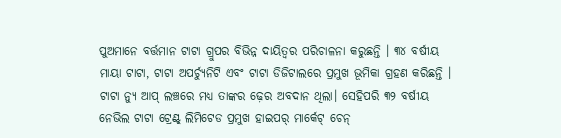ପୁଅମାନେ ବର୍ତ୍ତମାନ ଟାଟା ଗ୍ରୁପର ବିଭିନ୍ନ ଦାୟିତ୍ୱର ପରିଚାଳନା କରୁଛନ୍ତି । ୩୪ ବର୍ଷୀୟ ମାୟା ଟାଟା, ଟାଟା ଅପର୍ଚ୍ୟୁନିଟି ଏବଂ ଟାଟା ଡିଜିଟାଲରେ ପ୍ରମୁଖ ଭୂମିକା ଗ୍ରହଣ କରିଛନ୍ତି । ଟାଟା ନ୍ୟୁ ଆପ୍ ଲଞ୍ଚରେ ମଧ୍ୟ ତାଙ୍କର ଢ଼େର ଅବଦାନ ଥିଲା। ସେହିପରି ୩୨ ବର୍ଷୀୟ ନେଭିଲ ଟାଟା ଟ୍ରେଣ୍ଟ୍ ଲିମିଟେଡ ପ୍ରମୁଖ ହାଇପର୍ ମାର୍କେଟ୍ ଚେନ୍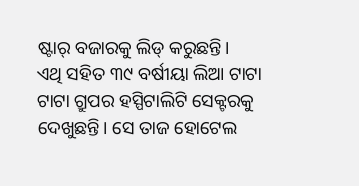ଷ୍ଟାର୍ ବଜାରକୁ ଲିଡ୍ କରୁଛନ୍ତି।
ଏଥି ସହିତ ୩୯ ବର୍ଷୀୟା ଲିଆ ଟାଟା ଟାଟା ଗ୍ରୁପର ହସ୍ପିଟାଲିଟି ସେକ୍ଟରକୁ ଦେଖୁଛନ୍ତି। ସେ ତାଜ ହୋଟେଲ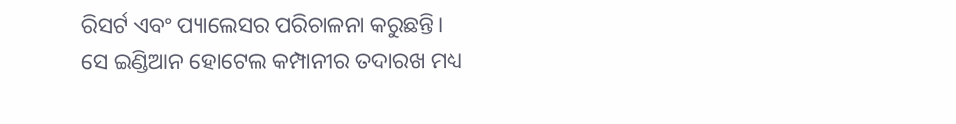ରିସର୍ଟ ଏବଂ ପ୍ୟାଲେସର ପରିଚାଳନା କରୁଛନ୍ତି। ସେ ଇଣ୍ଡିଆନ ହୋଟେଲ କମ୍ପାନୀର ତଦାରଖ ମଧ୍ୟ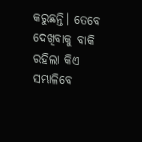କରୁଛନ୍ତି। ତେବେ ଦେଖିବାକୁ ବାକି ରହିଲା କିଏ ସମ୍ଭାଳିବେ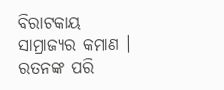ବିରାଟକାୟ ସାମ୍ରାଜ୍ୟର କମାଣ । ରତନଙ୍କ ପରି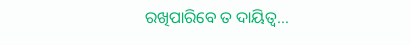ରଖିପାରିବେ ତ ଦାୟିତ୍ବ…